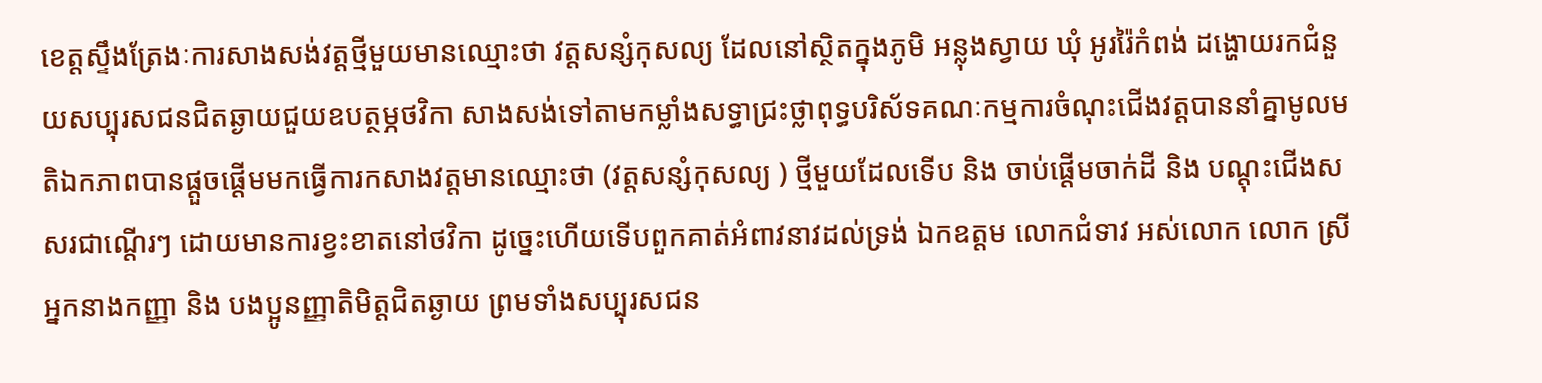ខេត្តស្ទឹងត្រែងៈការសាងសង់វត្តថ្មីមួយមានឈ្មោះថា វត្តសន្សំកុសល្យ ដែលនៅស្ថិតក្នុងភូមិ អន្លុងស្វាយ ឃុំ អូររ៉ៃកំពង់ ដង្ហោយរកជំនួយសប្បុរសជនជិតឆ្ងាយជួយឧបត្ថម្ភថវិកា សាងសង់ទៅតាមកម្លាំងសទ្ធាជ្រះថ្លាពុទ្ធបរិស័ទគណៈកម្មការចំណុះជើងវត្តបាននាំគ្នាមូលមតិឯកភាពបានផ្តួចផ្តើមមកធ្វើការកសាងវត្តមានឈ្មោះថា (វត្តសន្សំកុសល្យ ) ថ្មីមួយដែលទើប និង ចាប់ផ្តើមចាក់ដី និង បណ្តុះជើងសសរជាណ្តើរៗ ដោយមានការខ្វះខាតនៅថវិកា ដូច្នេះហើយទើបពួកគាត់អំពាវនាវដល់ទ្រង់ ឯកឧត្តម លោកជំទាវ អស់លោក លោក ស្រីអ្នកនាងកញ្ញា និង បងប្អូនញ្ញាតិមិត្តជិតឆ្ងាយ ព្រមទាំងសប្បុរសជន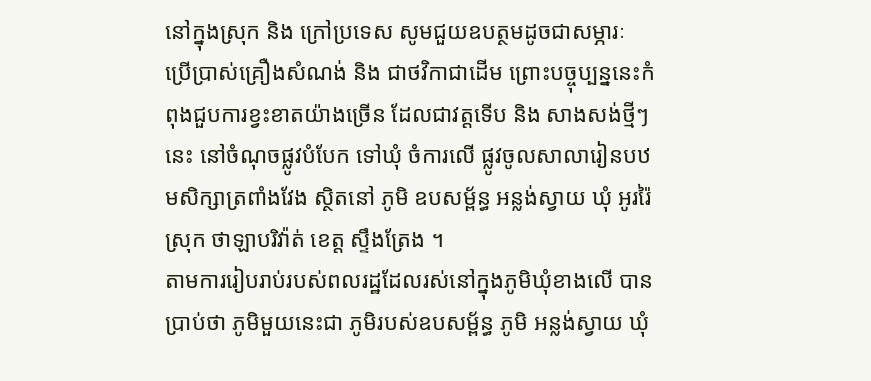នៅក្នុងស្រុក និង ក្រៅប្រទេស សូមជួយឧបត្ថមដូចជាសម្ភារៈ ប្រើប្រាស់គ្រឿងសំណង់ និង ជាថវិកាជាដើម ព្រោះបច្ចុប្បន្ននេះកំពុងជួបការខ្វះខាតយ៉ាងច្រើន ដែលជាវត្តទើប និង សាងសង់ថ្មីៗនេះ នៅចំណុចផ្លូវបំបែក ទៅឃុំ ចំការលើ ផ្លូវចូលសាលារៀនបឋមសិក្សាត្រពាំងវែង ស្ថិតនៅ ភូមិ ឧបសម្ព័ន្ធ អន្លង់ស្វាយ ឃុំ អូររ៉ៃ ស្រុក ថាឡាបរិវ៉ាត់ ខេត្ត ស្ទឹងត្រែង ។
តាមការរៀបរាប់របស់ពលរដ្ឋដែលរស់នៅក្នុងភូមិឃុំខាងលើ បានប្រាប់ថា ភូមិមួយនេះជា ភូមិរបស់ឧបសម្ព័ន្ធ ភូមិ អន្លង់ស្វាយ ឃុំ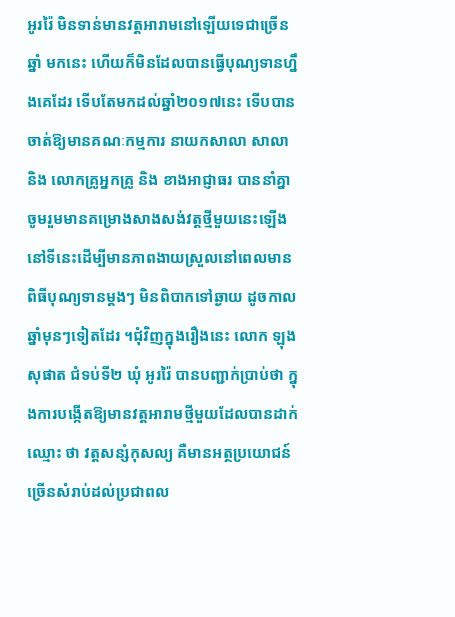អូររ៉ៃ មិនទាន់មានវត្តអារាមនៅឡើយទេជាច្រើនឆ្នាំ មកនេះ ហើយក៏មិនដែលបានធ្វើបុណ្យទានហ្នឹងគេដែរ ទើបតែមកដល់ឆ្នាំ២០១៧នេះ ទើបបានចាត់ឱ្យមានគណៈកម្មការ នាយកសាលា សាលា និង លោកគ្រូអ្នកគ្រូ និង ខាងអាជ្ញាធរ បាននាំគ្នាចូមរួមមានគម្រោងសាងសង់វត្តថ្មីមួយនេះឡើង នៅទីនេះដើម្បីមានភាពងាយស្រួលនៅពេលមានពិធីបុណ្យទានម្តងៗ មិនពិបាកទៅឆ្ងាយ ដូចកាលឆ្នាំមុនៗទៀតដែរ ។ជុំវិញក្នុងរឿងនេះ លោក ឡុង សុផាត ជំទប់ទី២ ឃុំ អូររ៉ៃ បានបញ្ជាក់ប្រាប់ថា ក្នុងការបង្កើតឱ្យមានវត្តអារាមថ្មីមួយដែលបានដាក់ឈ្មោះ ថា វត្តសន្សំកុសល្យ គឺមានអត្ថប្រយោជន៍
ច្រើនសំរាប់ដល់ប្រជាពល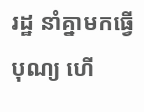រដ្ឋ នាំគ្នាមកធ្វើបុណ្យ ហើ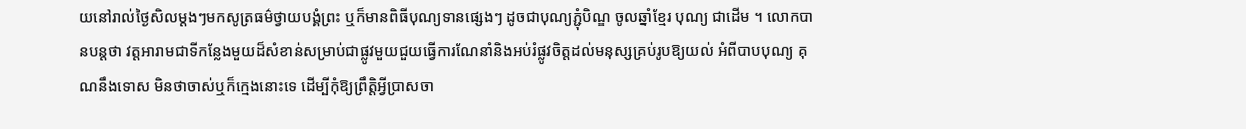យនៅរាល់ថ្ងៃសិលម្តងៗមកសូត្រធម៌ថ្វាយបង្គំព្រះ ឬក៏មានពិធីបុណ្យទានផ្សេងៗ ដូចជាបុណ្យភ្ជុំបិណ្ឌ ចូលឆ្នាំខ្មែរ បុណ្យ ជាដើម ។ លោកបានបន្តថា វត្តអារាមជាទីកន្លែងមួយដ៏សំខាន់សម្រាប់ជាផ្លូវមួយជួយធ្វើការណែនាំនិងអប់រំផ្លូវចិត្តដល់មនុស្សគ្រប់រូបឱ្យយល់ អំពីបាបបុណ្យ គុណនឹងទោស មិនថាចាស់ឬក៏ក្មេងនោះទេ ដើម្បីកុំឱ្យព្រឹត្តិអ្វីប្រាសចា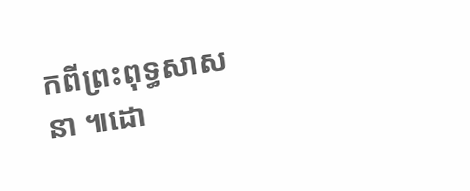កពីព្រះពុទ្ធសាសនា ៕ដោ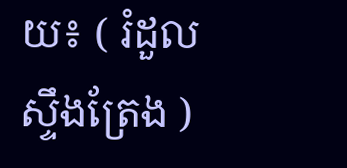យ៖ ( រំដួលស្ទឹងត្រែង )